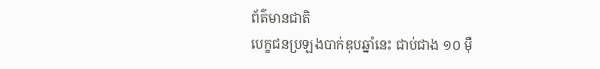ព័ត៌មានជាតិ
បេក្ខជនប្រឡងបាក់ឌុបឆ្នាំនេះ ជាប់ជាង ១០ ម៉ឺ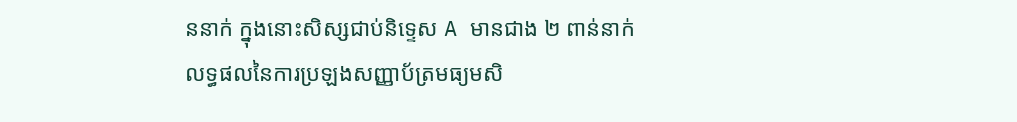ននាក់ ក្នុងនោះសិស្សជាប់និទ្ទេស A មានជាង ២ ពាន់នាក់
លទ្ធផលនៃការប្រឡងសញ្ញាប័ត្រមធ្យមសិ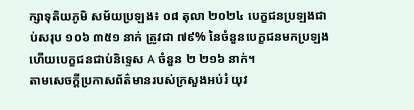ក្សាទុតិយភូមិ សម័យប្រឡង៖ ០៨ តុលា ២០២៤ បេក្ខជនប្រឡងជាប់សរុប ១០៦ ៣៥១ នាក់ ត្រូវជា ៧៩% នៃចំនួនបេក្ខជនមកប្រឡង ហើយបេក្ខជនជាប់និទ្ទេស A ចំនួន ២ ២១៦ នាក់។
តាមសេចក្តីប្រកាសព័ត៌មានរបស់ក្រសួងអប់រំ យុវ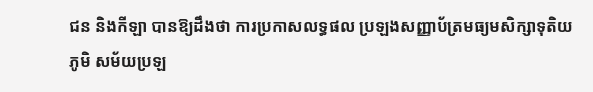ជន និងកីឡា បានឱ្យដឹងថា ការប្រកាសលទ្ធផល ប្រឡងសញ្ញាប័ត្រមធ្យមសិក្សាទុតិយភូមិ សម័យប្រឡ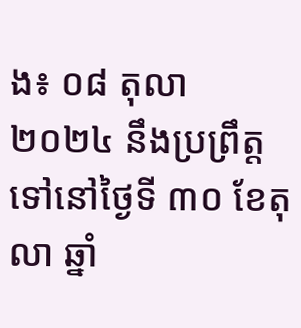ង៖ ០៨ តុលា ២០២៤ នឹងប្រព្រឹត្តទៅនៅថ្ងៃទី ៣០ ខែតុលា ឆ្នាំ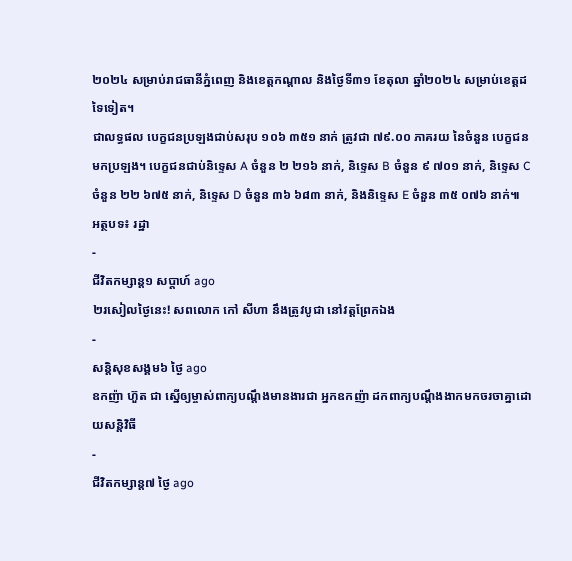២០២៤ សម្រាប់រាជធានីភ្នំពេញ និងខេត្តកណ្តាល និងថ្ងៃទី៣១ ខែតុលា ឆ្នាំ២០២៤ សម្រាប់ខេត្តដទៃទៀត។
ជាលទ្ធផល បេក្ខជនប្រឡងជាប់សរុប ១០៦ ៣៥១ នាក់ ត្រូវជា ៧៩.០០ ភាគរយ នៃចំនួន បេក្ខជនមកប្រឡង។ បេក្ខជនជាប់និទ្ទេស A ចំនួន ២ ២១៦ នាក់, និទ្ទេស B ចំនួន ៩ ៧០១ នាក់, និទ្ទេស C ចំនួន ២២ ៦៧៥ នាក់, និទ្ទេស D ចំនួន ៣៦ ៦៨៣ នាក់, និងនិទ្ទេស E ចំនួន ៣៥ ០៧៦ នាក់៕
អត្ថបទ៖ រដ្ឋា
-
ជីវិតកម្សាន្ដ១ សប្តាហ៍ ago
២រសៀលថ្ងៃនេះ! សពលោក កៅ សីហា នឹងត្រូវបូជា នៅវត្តព្រែកឯង
-
សន្តិសុខសង្គម៦ ថ្ងៃ ago
ឧកញ៉ា ហ៊ួត ជា ស្នើឲ្យម្ចាស់ពាក្យបណ្ដឹងមានងារជា អ្នកឧកញ៉ា ដកពាក្យបណ្ដឹងងាកមកចរចាគ្នាដោយសន្តិវិធី
-
ជីវិតកម្សាន្ដ៧ ថ្ងៃ ago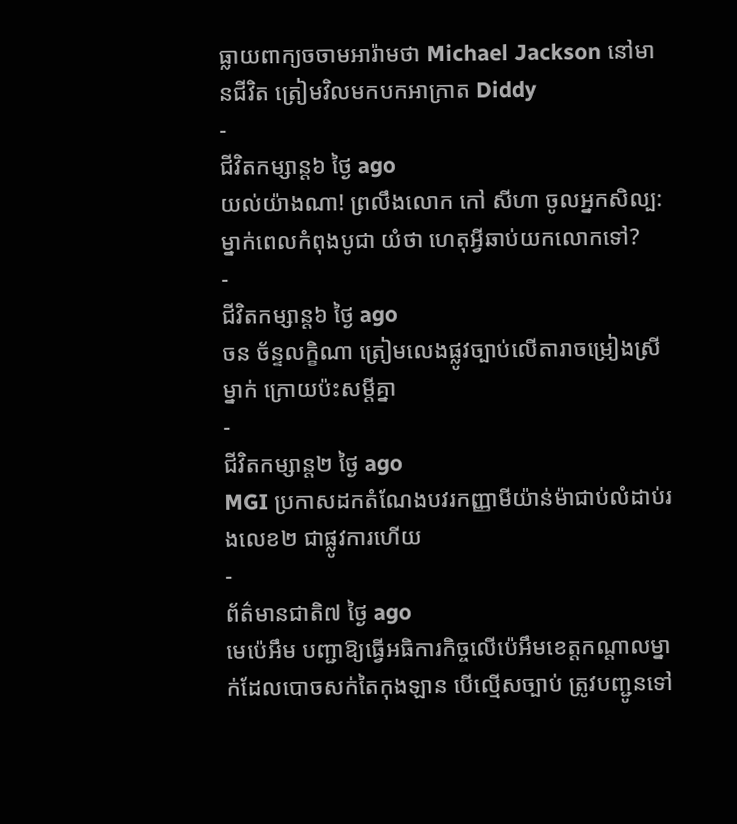ធ្លាយពាក្យចចាមអារ៉ាមថា Michael Jackson នៅមានជីវិត ត្រៀមវិលមកបកអាក្រាត Diddy
-
ជីវិតកម្សាន្ដ៦ ថ្ងៃ ago
យល់យ៉ាងណា! ព្រលឹងលោក កៅ សីហា ចូលអ្នកសិល្ប: ម្នាក់ពេលកំពុងបូជា យំថា ហេតុអ្វីឆាប់យកលោកទៅ?
-
ជីវិតកម្សាន្ដ៦ ថ្ងៃ ago
ចន ច័ន្ទលក្ខិណា ត្រៀមលេងផ្លូវច្បាប់លើតារាចម្រៀងស្រីម្នាក់ ក្រោយប៉ះសម្តីគ្នា
-
ជីវិតកម្សាន្ដ២ ថ្ងៃ ago
MGI ប្រកាសដកតំណែងបវរកញ្ញាមីយ៉ាន់ម៉ាជាប់លំដាប់រងលេខ២ ជាផ្លូវការហើយ
-
ព័ត៌មានជាតិ៧ ថ្ងៃ ago
មេប៉េអឹម បញ្ជាឱ្យធ្វើអធិការកិច្ចលើប៉េអឹមខេត្តកណ្ដាលម្នាក់ដែលបោចសក់តៃកុងឡាន បើល្មើសច្បាប់ ត្រូវបញ្ជូនទៅ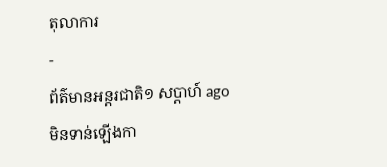តុលាការ
-
ព័ត៌មានអន្ដរជាតិ១ សប្តាហ៍ ago
មិនទាន់ឡើងកា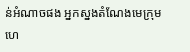ន់អំណាចផង អ្នកស្នងតំណែងមេក្រុមហេ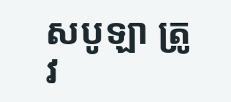សបូឡា ត្រូវ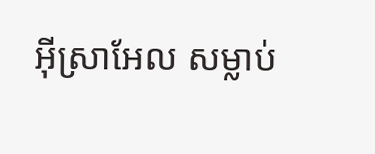អ៊ីស្រាអែល សម្លាប់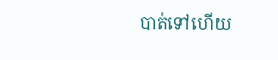បាត់ទៅហើយ